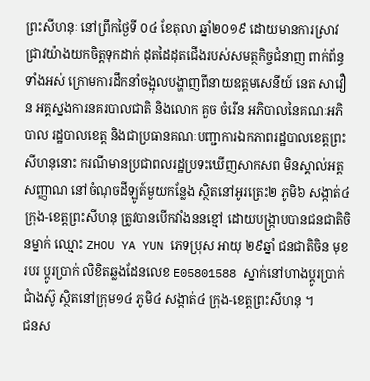ព្រះសីហនុៈ នៅព្រឹកថ្ងៃទី ០៤ ខែតុលា ឆ្នាំ២០១៩ ដោយមានការស្រាវជ្រាវយ៉ាងយកចិត្តទុកដាក់ ដុតដៃដុតជើងរបស់សមត្ថកិច្ចជំនាញ ពាក់ព័ន្ធទាំងអស់ ក្រោមការដឹកនាំចង្អុលបង្ហាញពីនាយឧត្តមសេនីយ៍ នេត សាវឿន អគ្គស្នងការនគរបាលជាតិ និងលោក គួច ចំរើន អភិបាលនៃគណៈអភិបាល រដ្ឋបាលខេត្ត និងជាប្រធានគណៈបញ្ជាការឯកភាពរដ្ឋបាលខេត្តព្រះសីហនុនោះ ករណីមានប្រជាពលរដ្ឋប្រទះឃើញសាកសព មិនស្គាល់អត្តសញ្ញាណ នៅចំណុចដីឡូត៍មួយកន្លែង ស្ថិតនៅអូរត្រេះ២ ភូមិ៦ សង្កាត់៤ ក្រុង-ខេត្តព្រះសីហនុ ត្រូវបានបើកវាំងននខ្មៅ ដោយបង្រ្កាបបានជនជាតិចិនម្នាក់ ឈ្មោះ ZHOU YA YUN ភេទប្រុស អាយុ ២៩ឆ្នាំ ជនជាតិចិន មុខរបរ ប្តូរប្រាក់ លិខិតឆ្លងដែនលេខ E05801588 ស្នាក់នៅហាងប្តូរប្រាក់ជាំងស៊ូ ស្ថិតនៅក្រុម១៤ ភូមិ៤ សង្កាត់៤ ក្រុង-ខេត្តព្រះសីហនុ ។
ជនស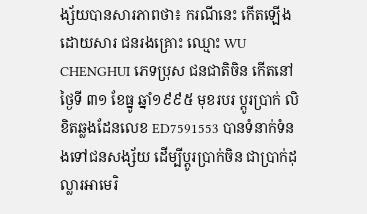ង្ស័យបានសារភាពថា៖ ករណីនេះ កើតឡើងដោយសារ ជនរងគ្រោះ ឈ្មោះ WU CHENGHUI ភេទប្រុស ជនជាតិចិន កើតនៅថ្ងៃទី ៣១ ខែធ្នូ ឆ្នាំ១៩៩៥ មុខរបរ ប្តូរប្រាក់ លិខិតឆ្លងដែនលេខ ED7591553 បានទំនាក់ទំនងទៅជនសង្ស័យ ដើម្បីប្តូរប្រាក់ចិន ជាប្រាក់ដុល្លារអាមេរិ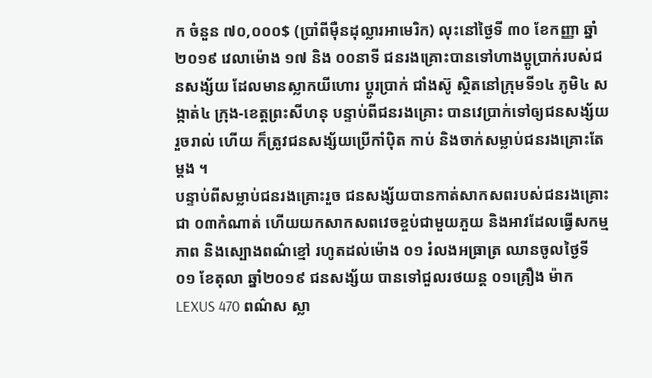ក ចំនួន ៧០,០០០$ (ប្រាំពីម៉ឺនដុល្លារអាមេរិក) លុះនៅថ្ងៃទី ៣០ ខែកញ្ញា ឆ្នាំ២០១៩ វេលាម៉ោង ១៧ និង ០០នាទី ជនរងគ្រោះបានទៅហាងប្តូប្រាក់របស់ជនសង្ស័យ ដែលមានស្លាកយីហោរ ប្តូរប្រាក់ ជាំងស៊ូ ស្ថិតនៅក្រុមទី១៤ ភូមិ៤ សង្កាត់៤ ក្រុង-ខេត្តព្រះសីហនុ បន្ទាប់ពីជនរងគ្រោះ បានវេប្រាក់ទៅឲ្យជនសង្ស័យរួចរាល់ ហើយ ក៏ត្រូវជនសង្ស័យប្រើកាំប៉ិត កាប់ និងចាក់សម្លាប់ជនរងគ្រោះតែម្តង ។
បន្ទាប់ពីសម្លាប់ជនរងគ្រោះរួច ជនសង្ស័យបានកាត់សាកសពរបស់ជនរងគ្រោះជា ០៣កំណាត់ ហើយយកសាកសពវេចខ្ចប់ជាមួយភួយ និងអាវដែលធ្វើសកម្មភាព និងស្បោងពណ៌ខ្មៅ រហូតដល់ម៉ោង ០១ រំលងអធ្រាត្រ ឈានចូលថ្ងៃទី ០១ ខែតុលា ឆ្នាំ២០១៩ ជនសង្ស័យ បានទៅជួលរថយន្ត ០១គ្រឿង ម៉ាក LEXUS 470 ពណ៌ស ស្លា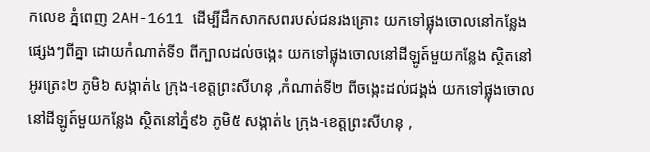កលេខ ភ្នំពេញ 2AH-1611 ដើម្បីដឹកសាកសពរបស់ជនរងគ្រោះ យកទៅផ្លុងចោលនៅកន្លែងផ្សេងៗពីគ្នា ដោយកំណាត់ទី១ ពីក្បាលដល់ចង្កេះ យកទៅផ្លុងចោលនៅដីឡូត៍មួយកន្លែង ស្ថិតនៅអូរត្រេះ២ ភូមិ៦ សង្កាត់៤ ក្រុង-ខេត្តព្រះសីហនុ ,កំណាត់ទី២ ពីចង្កេះដល់ជង្គង់ យកទៅផ្លុងចោល នៅដីឡូត៍មួយកន្លែង ស្ថិតនៅភ្នំ៩៦ ភូមិ៥ សង្កាត់៤ ក្រុង-ខេត្តព្រះសីហនុ ,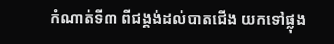កំណាត់ទី៣ ពីជង្គង់ដល់បាតជើង យកទៅផ្លុង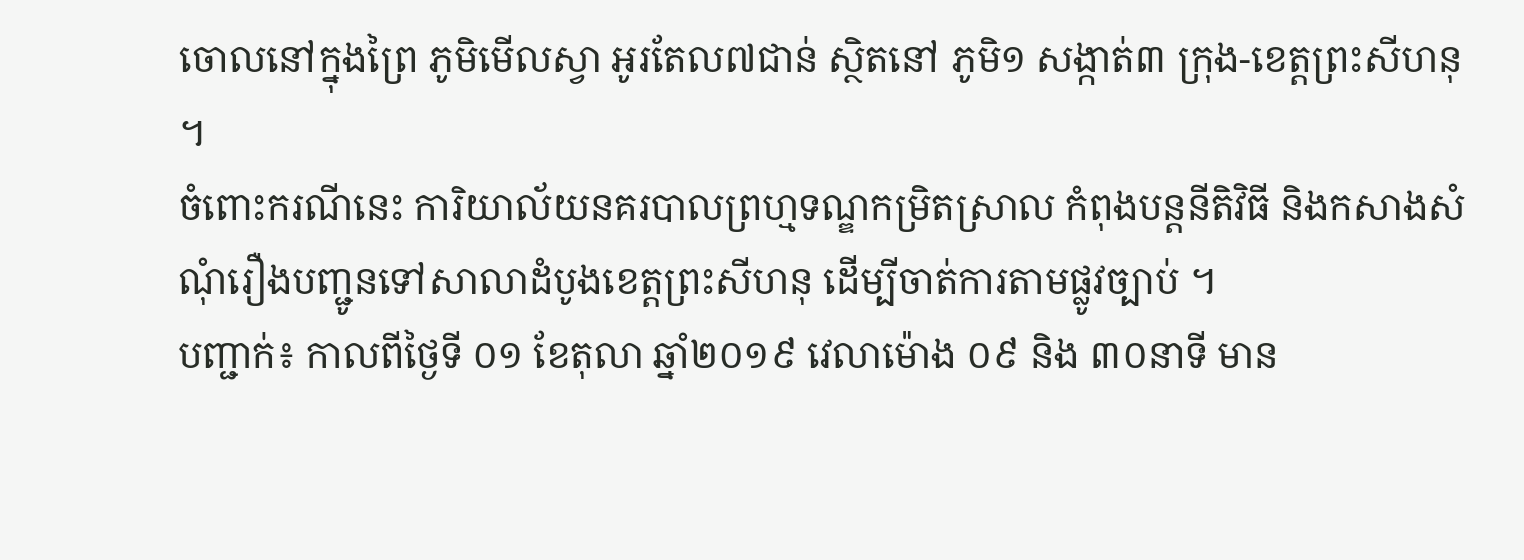ចោលនៅក្នុងព្រៃ ភូមិមើលស្វា អូរតែល៧ជាន់ ស្ថិតនៅ ភូមិ១ សង្កាត់៣ ក្រុង-ខេត្តព្រះសីហនុ ។
ចំពោះករណីនេះ ការិយាល័យនគរបាលព្រហ្មទណ្ឌកម្រិតស្រាល កំពុងបន្តនីតិវិធី និងកសាងសំណុំរឿងបញ្ជូនទៅសាលាដំបូងខេត្តព្រះសីហនុ ដើម្បីចាត់ការតាមផ្លូវច្បាប់ ។
បញ្ជាក់៖ កាលពីថ្ងៃទី ០១ ខែតុលា ឆ្នាំ២០១៩ វេលាម៉ោង ០៩ និង ៣០នាទី មាន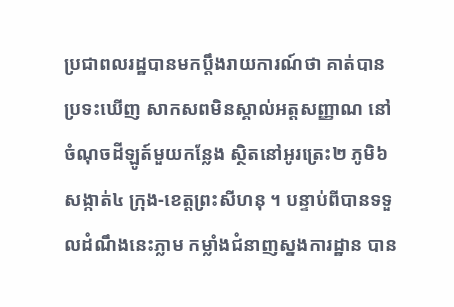ប្រជាពលរដ្ឋបានមកប្តឹងរាយការណ៍ថា គាត់បានប្រទះឃើញ សាកសពមិនស្គាល់អត្តសញ្ញាណ នៅចំណុចដីឡូត៍មួយកន្លែង ស្ថិតនៅអូរត្រេះ២ ភូមិ៦ សង្កាត់៤ ក្រុង-ខេត្តព្រះសីហនុ ។ បន្ទាប់ពីបានទទួលដំណឹងនេះភ្លាម កម្លាំងជំនាញស្នងការដ្ឋាន បាន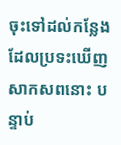ចុះទៅដល់កន្លែងដែលប្រទះឃើញសាកសពនោះ បន្ទាប់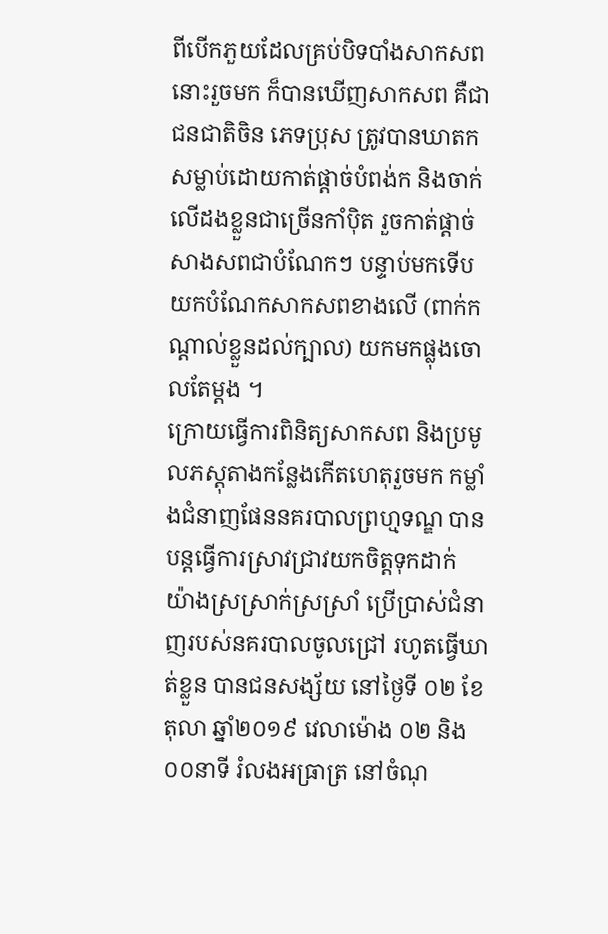ពីបើកភួយដែលគ្រប់បិទបាំងសាកសពនោះរួចមក ក៏បានឃើញសាកសព គឺជាជនជាតិចិន ភេទប្រុស ត្រូវបានឃាតក សម្លាប់ដោយកាត់ផ្តាច់បំពង់ក និងចាក់លើដងខ្លួនជាច្រើនកាំប៉ិត រួចកាត់ផ្តាច់សាងសពជាបំណែកៗ បន្ទាប់មកទើបយកបំណែកសាកសពខាងលើ (ពាក់កណ្តាល់ខ្លួនដល់ក្បាល) យកមកផ្លុងចោលតែម្តង ។
ក្រោយធ្វើការពិនិត្យសាកសព និងប្រមូលភស្តុតាងកន្លែងកើតហេតុរួចមក កម្លាំងជំនាញផែននគរបាលព្រហ្មទណ្ឌ បានបន្តធ្វើការស្រាវជ្រាវយកចិត្តទុកដាក់ យ៉ាងស្រស្រាក់ស្រស្រាំ ប្រើប្រាស់ជំនាញរបស់នគរបាលចូលជ្រៅ រហូតធ្វើឃាត់ខ្លួន បានជនសង្ស័យ នៅថ្ងៃទី ០២ ខែតុលា ឆ្នាំ២០១៩ វេលាម៉ោង ០២ និង០០នាទី រំលងអធ្រាត្រ នៅចំណុ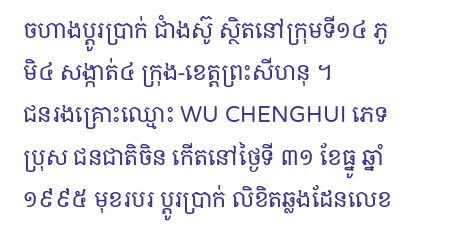ចហាងប្តូរប្រាក់ ជាំងស៊ូ ស្ថិតនៅក្រុមទី១៤ ភូមិ៤ សង្កាត់៤ ក្រុង-ខេត្តព្រះសីហនុ ។
ជនរងគ្រោះឈ្មោះ WU CHENGHUI ភេទប្រុស ជនជាតិចិន កើតនៅថ្ងៃទី ៣១ ខែធ្នូ ឆ្នាំ១៩៩៥ មុខរបរ ប្តូរប្រាក់ លិខិតឆ្លងដែនលេខ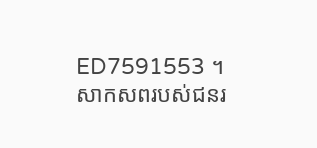ED7591553 ។
សាកសពរបស់ជនរ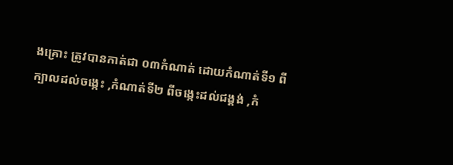ងគ្រោះ ត្រូវបានកាត់ជា ០៣កំណាត់ ដោយកំណាត់ទី១ ពីក្បាលដល់ចង្កេះ ,កំណាត់ទី២ ពីចង្កេះដល់ជង្គង់ ,កំ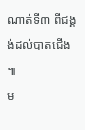ណាត់ទី៣ ពីជង្គង់ដល់បាតជើង ៕
ម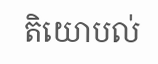តិយោបល់